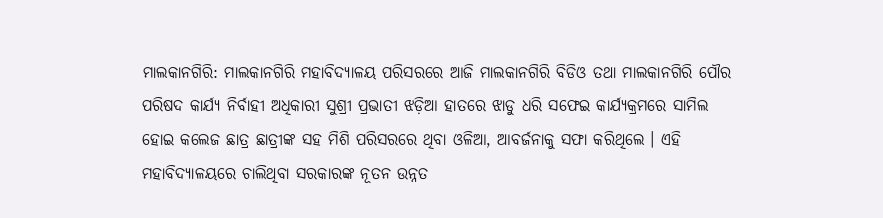ମାଲକାନଗିରି: ମାଲକାନଗିରି ମହାବିଦ୍ୟାଳୟ ପରିସରରେ ଆଜି ମାଲକାନଗିରି ବିଡିଓ ତଥା ମାଲକାନଗିରି ପୌର ପରିଷଦ କାର୍ଯ୍ୟ ନିର୍ବାହୀ ଅଧିକାରୀ ସୁଶ୍ରୀ ପ୍ରଭାତୀ ଝଡ଼ିଆ ହାତରେ ଝାଡୁ ଧରି ସଫେଇ କାର୍ଯ୍ୟକ୍ରମରେ ସାମିଲ ହୋଇ କଲେଜ ଛାତ୍ର ଛାତ୍ରୀଙ୍କ ସହ ମିଶି ପରିସରରେ ଥିବା ଓଳିଆ, ଆବର୍ଜନାକୁ ସଫା କରିଥିଲେ । ଏହି ମହାବିଦ୍ୟାଳୟରେ ଚାଲିଥିବା ସରକାରଙ୍କ ନୂତନ ଉନ୍ନତ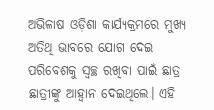ଅଭିଳାଷ ଓଡ଼ିଶା କାର୍ଯ୍ୟକ୍ରମରେ ମୁଖ୍ୟ ଅତିଥି ଭାବରେ ଯୋଗ ଦେଇ ପରିବେଶକୁ ସ୍ବଚ୍ଛ ରଖିବା ପାଇଁ ଛାତ୍ର ଛାତ୍ରୀଙ୍କୁ ଆହ୍ବାନ ଦେଇଥିଲେ। ଏହି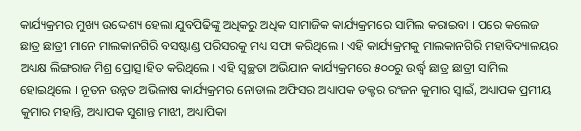କାର୍ଯ୍ୟକ୍ରମର ମୁଖ୍ୟ ଉଦ୍ଦେଶ୍ୟ ହେଲା ଯୁବପିଢିଙ୍କୁ ଅଧିକରୁ ଅଧିକ ସାମାଜିକ କାର୍ଯ୍ୟକ୍ରମରେ ସାମିଲ କରାଇବା । ପରେ କଲେଜ ଛାତ୍ର ଛାତ୍ରୀ ମାନେ ମାଲକାନଗିରି ବସଷ୍ଟାଣ୍ଡ ପରିସରକୁ ମଧ୍ୟ ସଫା କରିଥିଲେ । ଏହି କାର୍ଯ୍ୟକ୍ରମକୁ ମାଲକାନଗିରି ମହାବିଦ୍ୟାଳୟର ଅଧ୍ୟକ୍ଷ ଲିଙ୍ଗରାଜ ମିଶ୍ର ପ୍ରୋତ୍ସ।ହିତ କରିଥିଲେ । ଏହି ସ୍ୱଚ୍ଛତା ଅଭିଯାନ କାର୍ଯ୍ୟକ୍ରମରେ ୫୦୦ରୁ ଉର୍ଦ୍ଧ୍ବ ଛାତ୍ର ଛାତ୍ରୀ ସାମିଲ ହୋଇଥିଲେ । ନୂତନ ଉନ୍ନତ ଅଭିଳାଷ କାର୍ଯ୍ୟକ୍ରମର ନୋଡାଲ ଅଫିସର ଅଧ୍ୟାପକ ଡକ୍ଟର ରଂଜନ କୁମାର ସ୍ବାଇଁ, ଅଧ୍ୟାପକ ପ୍ରମୀୟ କୁମାର ମହାନ୍ତି, ଅଧ୍ୟାପକ ସୁଶାନ୍ତ ମାଝୀ, ଅଧ୍ୟାପିକା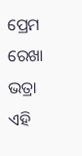ପ୍ରେମ ରେଖା ଭତ୍ରା ଏହି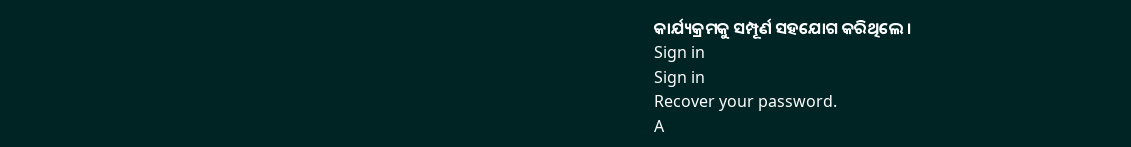କାର୍ଯ୍ୟକ୍ରମକୁ ସମ୍ପୂର୍ଣ ସହଯୋଗ କରିଥିଲେ ।
Sign in
Sign in
Recover your password.
A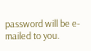password will be e-mailed to you.